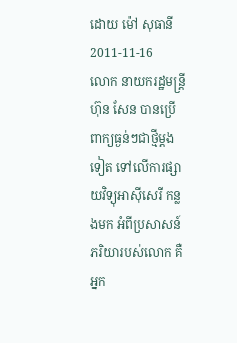ដោយ ម៉ៅ សុធានី
2011-11-16
លោក នាយករដ្ឋមន្ត្រី ហ៊ុន សែន បានប្រើពាក្យធ្ងន់ៗជាថ្មីម្ដងទៀត ទៅលើការផ្សាយវិទ្យុអាស៊ីសេរី កន្លងមក អំពីប្រសាសន៍ភរិយារបស់លោក គឺអ្នក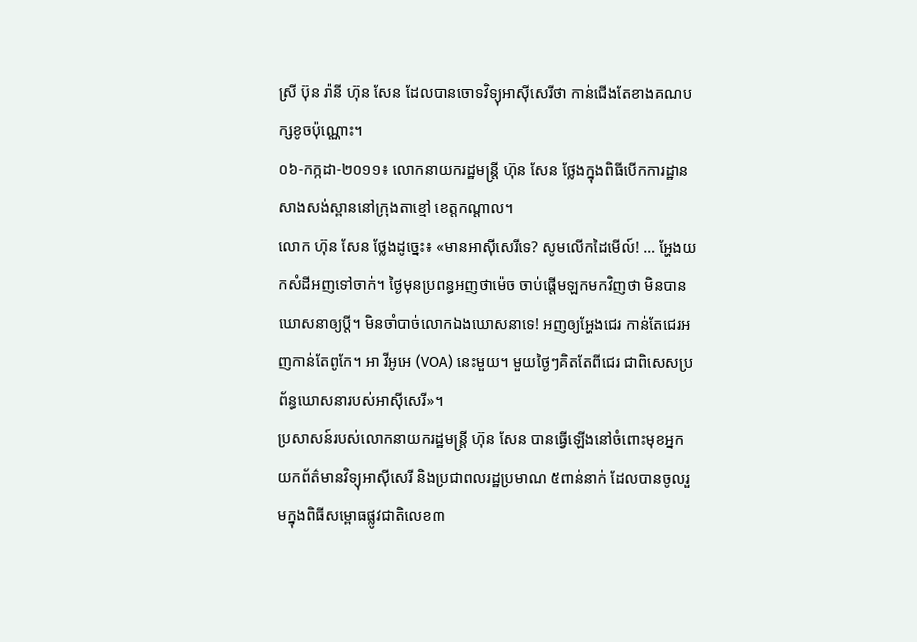ស្រី ប៊ុន រ៉ានី ហ៊ុន សែន ដែលបានចោទវិទ្យុអាស៊ីសេរីថា កាន់ជើងតែខាងគណបក្សខូចប៉ុណ្ណោះ។
០៦-កក្កដា-២០១១៖ លោកនាយករដ្ឋមន្ត្រី ហ៊ុន សែន ថ្លែងក្នុងពិធីបើកការដ្ឋានសាងសង់ស្ពាននៅក្រុងតាខ្មៅ ខេត្តកណ្ដាល។
លោក ហ៊ុន សែន ថ្លែងដូច្នេះ៖ «មានអាស៊ីសេរីទេ? សូមលើកដៃមើល៍! … អ្ហែងយកសំដីអញទៅចាក់។ ថ្ងៃមុនប្រពន្ធអញថាម៉េច ចាប់ផ្ដើមឡកមកវិញថា មិនបានឃោសនាឲ្យប្តី។ មិនចាំបាច់លោកឯងឃោសនាទេ! អញឲ្យអ្ហែងជេរ កាន់តែជេរអញកាន់តែពូកែ។ អា វីអូអេ (VOA) នេះមួយ។ មួយថ្ងៃៗគិតតែពីជេរ ជាពិសេសប្រព័ន្ធឃោសនារបស់អាស៊ីសេរី»។
ប្រសាសន៍របស់លោកនាយករដ្ឋមន្ត្រី ហ៊ុន សែន បានធ្វើឡើងនៅចំពោះមុខអ្នកយកព័ត៌មានវិទ្យុអាស៊ីសេរី និងប្រជាពលរដ្ឋប្រមាណ ៥ពាន់នាក់ ដែលបានចូលរួមក្នុងពិធីសម្ពោធផ្លូវជាតិលេខ៣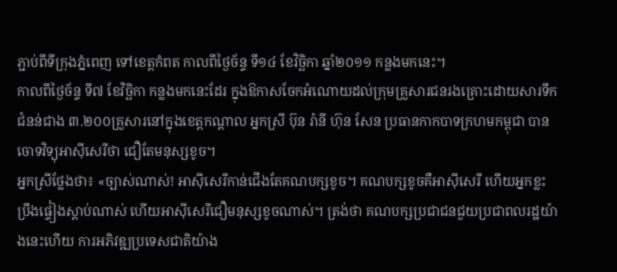ភ្ជាប់ពីទីក្រុងភ្នំពេញ ទៅខេត្តកំពត កាលពីថ្ងៃច័ន្ទ ទី១៤ ខែវិច្ឆិកា ឆ្នាំ២០១១ កន្លងមកនេះ។
កាលពីថ្ងៃច័ន្ទ ទី៧ ខែវិច្ឆិកា កន្លងមកនេះដែរ ក្នុងឱកាសចែកអំណោយដល់ក្រុមគ្រួសារជនរងគ្រោះដោយសារទឹកជំនន់ជាង ៣.២០០គ្រួសារនៅក្នុងខេត្តកណ្តាល អ្នកស្រី ប៊ុន រ៉ានី ហ៊ុន សែន ប្រធានកាកបាទក្រហមកម្ពុជា បានចោទវិទ្យុអាស៊ីសេរីថា ជឿតែមនុស្សខូច។
អ្នកស្រីថ្លែងថា៖ «ច្បាស់ណាស់! អាស៊ីសេរីកាន់ជើងតែគណបក្សខូច។ គណបក្សខូចគឺអាស៊ីសេរី ហើយអ្នកខ្លះប្រឹងផ្ទៀងស្ដាប់ណាស់ ហើយអាស៊ីសេរីជឿមនុស្សខូចណាស់។ ត្រង់ថា គណបក្សប្រជាជនជួយប្រជាពលរដ្ឋយ៉ាងនេះហើយ ការអភិវឌ្ឍប្រទេសជាតិយ៉ាង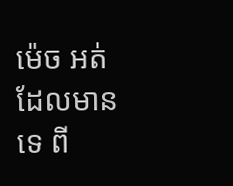ម៉េច អត់ដែលមានទេ ពី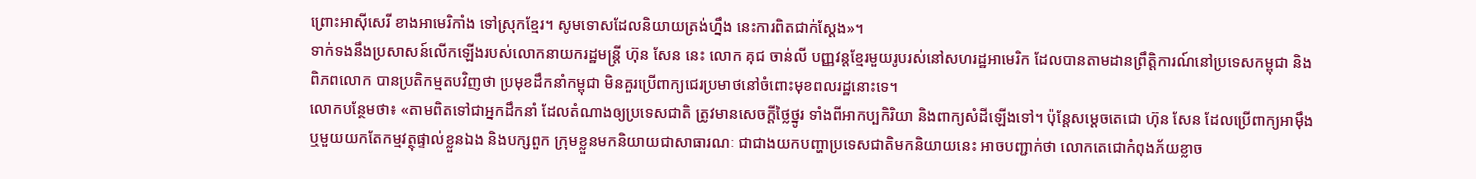ព្រោះអាស៊ីសេរី ខាងអាមេរិកាំង ទៅស្រុកខ្មែរ។ សូមទោសដែលនិយាយត្រង់ហ្នឹង នេះការពិតជាក់ស្តែង»។
ទាក់ទងនឹងប្រសាសន៍លើកឡើងរបស់លោកនាយករដ្ឋមន្ត្រី ហ៊ុន សែន នេះ លោក គុជ ចាន់លី បញ្ញវន្តខ្មែរមួយរូបរស់នៅសហរដ្ឋអាមេរិក ដែលបានតាមដានព្រឹត្តិការណ៍នៅប្រទេសកម្ពុជា និងពិភពលោក បានប្រតិកម្មតបវិញថា ប្រមុខដឹកនាំកម្ពុជា មិនគួរប្រើពាក្យជេរប្រមាថនៅចំពោះមុខពលរដ្ឋនោះទេ។
លោកបន្ថែមថា៖ «តាមពិតទៅជាអ្នកដឹកនាំ ដែលតំណាងឲ្យប្រទេសជាតិ ត្រូវមានសេចក្ដីថ្លៃថ្នូរ ទាំងពីអាកប្បកិរិយា និងពាក្យសំដីឡើងទៅ។ ប៉ុន្តែសម្ដេចតេជោ ហ៊ុន សែន ដែលប្រើពាក្យអាម៉ឹង ឬមួយយកតែកម្មវត្ថុផ្ទាល់ខ្លួនឯង និងបក្សពួក ក្រុមខ្លួនមកនិយាយជាសាធារណៈ ជាជាងយកបញ្ហាប្រទេសជាតិមកនិយាយនេះ អាចបញ្ជាក់ថា លោកតេជោកំពុងភ័យខ្លាច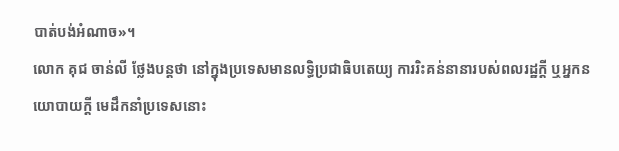បាត់បង់អំណាច»។
លោក គុជ ចាន់លី ថ្លែងបន្តថា នៅក្នុងប្រទេសមានលទ្ធិប្រជាធិបតេយ្យ ការរិះគន់នានារបស់ពលរដ្ឋក្ដី ឬអ្នកនយោបាយក្ដី មេដឹកនាំប្រទេសនោះ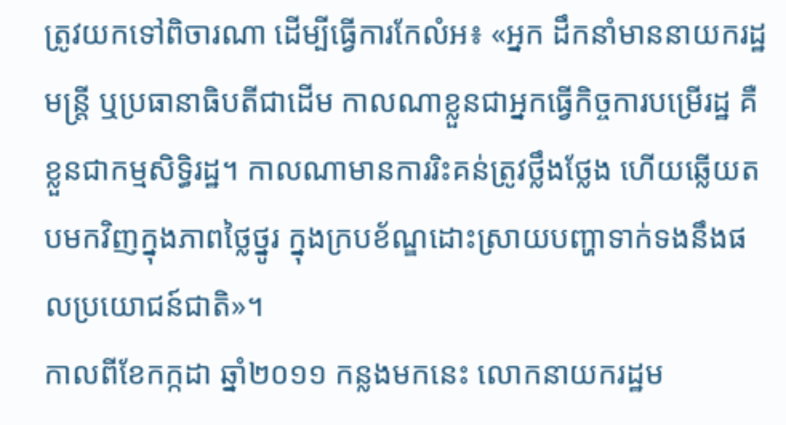ត្រូវយកទៅពិចារណា ដើម្បីធ្វើការកែលំអ៖ «អ្នក ដឹកនាំមាននាយករដ្ឋមន្ត្រី ឬប្រធានាធិបតីជាដើម កាលណាខ្លួនជាអ្នកធ្វើកិច្ចការបម្រើរដ្ឋ គឺខ្លួនជាកម្មសិទ្ធិរដ្ឋ។ កាលណាមានការរិះគន់ត្រូវថ្លឹងថ្លែង ហើយឆ្លើយតបមកវិញក្នុងភាពថ្លៃថ្នូរ ក្នុងក្របខ័ណ្ឌដោះស្រាយបញ្ហាទាក់ទងនឹងផលប្រយោជន៍ជាតិ»។
កាលពីខែកក្កដា ឆ្នាំ២០១១ កន្លងមកនេះ លោកនាយករដ្ឋម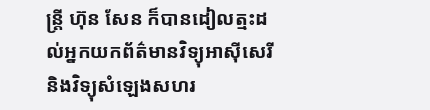ន្ត្រី ហ៊ុន សែន ក៏បានដៀលត្មះដល់អ្នកយកព័ត៌មានវិទ្យុអាស៊ីសេរី និងវិទ្យុសំឡេងសហរ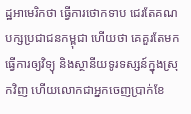ដ្ឋអាមេរិកថា ធ្វើការថោកទាប ជេរតែគណបក្សប្រជាជនកម្ពុជា ហើយថា គេគួរតែមកធ្វើការឲ្យវិទ្យុ និងស្ថានីយទូរទស្សន៍ក្នុងស្រុកវិញ ហើយលោកជាអ្នកចេញប្រាក់ខែ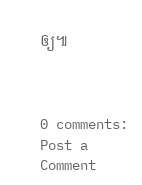ឲ្យ៕



0 comments:
Post a Comment